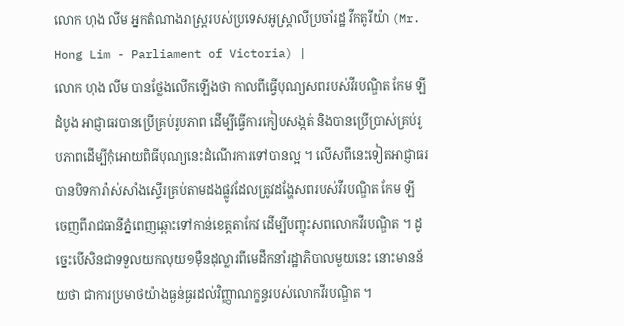លោក ហុង លីម អ្នកតំណាងរាស្រ្តរបស់ប្រទេសអូស្រ្តាលីប្រចាំរដ្ឋ វីកតូរីយ៉ា (Mr. Hong Lim - Parliament of Victoria) |
លោក ហុង លីម បានថ្លែងលើកឡើងថា កាលពីធ្វើបុណ្យសពរបស់វីរបណ្ឌិត កែម ឡី ដំបូង អាជ្ញាធរបានប្រើគ្រប់រូបភាព ដើម្បីធ្វើការកៀបសង្កត់ និងបានប្រើប្រាស់គ្រប់រូបភាពដើម្បីកុំអោយពិធីបុណ្យនេះដំណើរការទៅបានល្អ ។ លើសពីនេះទៀតអាជ្ញាធរបានបិទការ៉ាស់សាំងស្ទើរគ្រប់តាមដងផ្លូវដែលត្រូវដង្ហែសពរបស់វីរបណ្ឌិត កែម ឡី ចេញពីរាជធានីភ្នំពេញឆ្ពោះទៅកាន់ខេត្តតាកែវ ដើម្បីបញ្ចុះសពលោកវីរបណ្ឌិត ។ ដូច្នេះបើសិនជាទទួលយកលុយ១ម៉ឺនដុល្លារពីមេដឹកនាំរដ្ឋាភិបាលមួយនេះ នោះមានន័យថា ជាការប្រមាថយ៉ាងធ្ងន់ធ្ងរដល់វិញ្ញាណក្ខន្ធរបស់លោកវីរបណ្ឌិត ។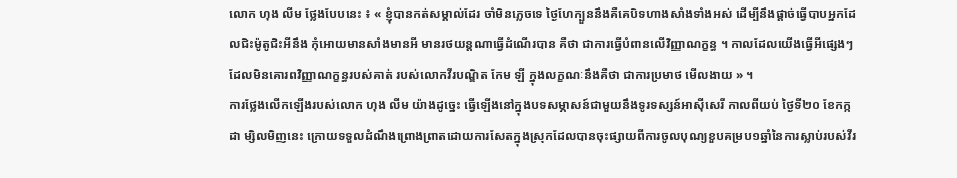លោក ហុង លីម ថ្លែងបែបនេះ ៖ « ខ្ញុំបានកត់សម្គាល់ដែរ ចាំមិនភ្លេចទេ ថ្ងៃហែក្បួននឹងគឺគេបិទហាងសាំងទាំងអស់ ដើម្បីនឹងផ្ដាច់ធ្វើបាបអ្នកដែលជិះម៉ូតូជិះអីនឹង កុំអោយមានសាំងមានអី មានរថយន្តណាធ្វើដំណើរបាន គឺថា ជាការធ្វើបំពានលើវិញ្ញាណក្ខន្ធ ។ កាលដែលយើងធ្វើអីផ្សេងៗដែលមិនគោរពវិញ្ញាណក្ខន្ធរបស់គាត់ របស់លោកវីរបណ្ឌិត កែម ឡី ក្នុងលក្ខណៈនឹងគឺថា ជាការប្រមាថ មើលងាយ » ។
ការថ្លែងលើកឡើងរបស់លោក ហុង លីម យ៉ាងដូច្នេះ ធ្វើឡើងនៅក្នុងបទសម្ភាសន៍ជាមួយនឹងទូរទស្សន៍អាស៊ីសេរី កាលពីយប់ ថ្ងៃទី២០ ខែកក្កដា ម្សិលមិញនេះ ក្រោយទទួលដំណឹងព្រោងព្រាតដោយការសែតក្នុងស្រុកដែលបានចុះផ្សាយពីការចូលបុណ្យខួបគម្រប១ឆ្នាំនៃការស្លាប់របស់វីរ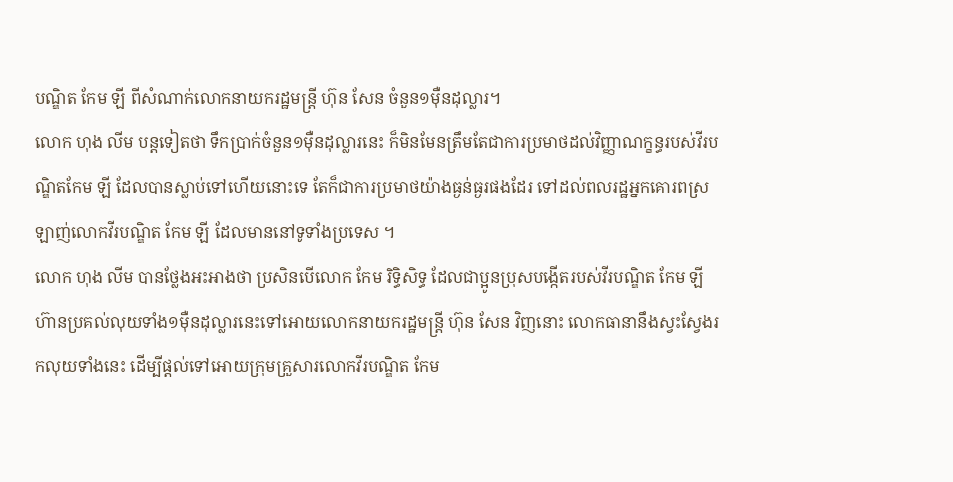បណ្ឌិត កែម ឡី ពីសំណាក់លោកនាយករដ្ឋមន្រ្តី ហ៊ុន សែន ចំនួន១ម៉ឺនដុល្លារ។
លោក ហុង លីម បន្តទៀតថា ទឹកប្រាក់ចំនួន១ម៉ឺនដុល្លារនេះ ក៏មិនមែនត្រឹមតែជាការប្រមាថដល់វិញ្ញាណក្ខន្ធរបស់វីរបណ្ឌិតកែម ឡី ដែលបានស្លាប់ទៅហើយនោះទេ តែក៏ជាការប្រមាថយ៉ាងធ្ងន់ធ្ងរផងដែរ ទៅដល់ពលរដ្ឋអ្នកគោរពស្រឡាញ់លោកវីរបណ្ឌិត កែម ឡី ដែលមាននៅទូទាំងប្រទេស ។
លោក ហុង លីម បានថ្លែងអះអាងថា ប្រសិនបើលោក កែម រិទ្ធិសិទ្ធ ដែលជាប្អូនប្រុសបង្កើតរបស់វីរបណ្ឌិត កែម ឡី ហ៊ានប្រគល់លុយទាំង១ម៉ឺនដុល្លារនេះទៅអោយលោកនាយករដ្ឋមន្រ្តី ហ៊ុន សែន វិញនោះ លោកធានានឹងស្វះស្វែងរកលុយទាំងនេះ ដើម្បីផ្ដល់ទៅអោយក្រុមគ្រួសារលោកវីរបណ្ឌិត កែម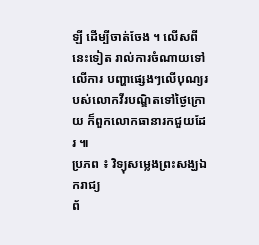ឡី ដើម្បីចាត់ចែង ។ លើសពីនេះទៀត រាល់ការចំណាយទៅលើការ បញ្ហាផ្សេងៗលើបុណ្យរបស់លោកវីរបណ្ឌិតទៅថ្ងៃក្រោយ ក៏ពួកលោកធានារកជួយដែរ ៕
ប្រភព ៖ វិទ្យុសម្លេងព្រះសង្ឃឯករាជ្យ
ព័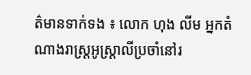ត៌មានទាក់ទង ៖ លោក ហុង លីម អ្នកតំណាងរាស្រ្តអូស្ត្រាលីប្រចាំនៅរ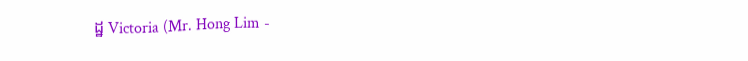ដ្ឋ Victoria (Mr. Hong Lim -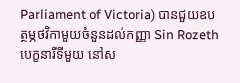Parliament of Victoria) បានជួយឧបត្ថម្ភថវិកាមួយចំនួនដល់កញ្ញា Sin Rozeth បេក្ខនារីទីមួយ នៅស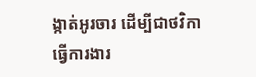ង្កាត់អូរចារ ដើម្បីជាថវិកាធ្វើការងារ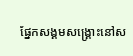ផ្នែកសង្គមសង្គ្រោះនៅស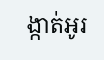ង្កាត់អូរ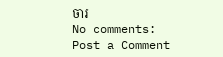ចារ
No comments:
Post a Comment